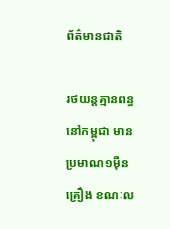ព័ត៌មានជាតិ

រថយន្តគ្មានពន្ធ នៅកម្ពុជា មានប្រមាណ១ម៉ឺនគ្រឿង ខណៈល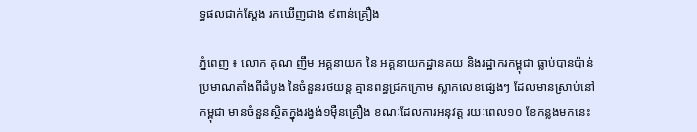ទ្ធផលជាក់ស្តែង រកឃើញជាង ៩ពាន់គ្រឿង

ភ្នំពេញ ៖ លោក គុណ ញឹម អគ្គនាយក នៃ អគ្គនាយកដ្ឋានគយ និងរដ្ឋាករកម្ពុជា ធ្លាប់បានប៉ាន់ប្រមាណតាំងពីដំបូង នៃចំនួនរថយន្ត គ្មានពន្ធជ្រកក្រោម ស្លាកលេខផ្សេងៗ ដែលមានស្រាប់នៅកម្ពុជា មានចំនួនស្ថិតក្នុងរង្វង់១ម៉ឺនគ្រឿង ខណៈដែលការអនុវត្ត រយៈពេល១០ ខែកន្លងមកនេះ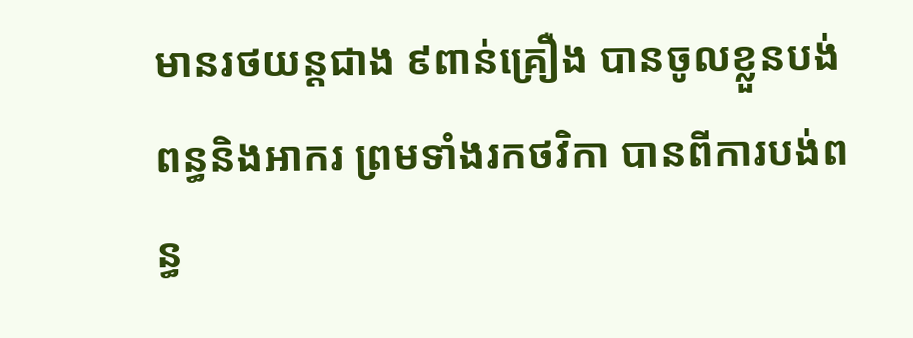មានរថយន្តជាង ៩ពាន់គ្រឿង បានចូលខ្លួនបង់ពន្ធនិងអាករ ព្រមទាំងរកថវិកា បានពីការបង់ពន្ធ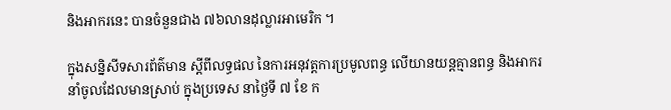និងអាករនេះ បានចំនួនជាង ៧៦លានដុល្លារអាមេរិក ។

ក្នុងសន្និសីទសារព័ត៌មាន ស្តីពីលទ្ធផល នៃការអនុវត្តការប្រមូលពន្ធ លើយានយន្តគ្មានពន្ធ និងអាករ នាំចូលដែលមានស្រាប់ ក្នុងប្រទេស នាថ្ងៃទី ៧ ខែ ក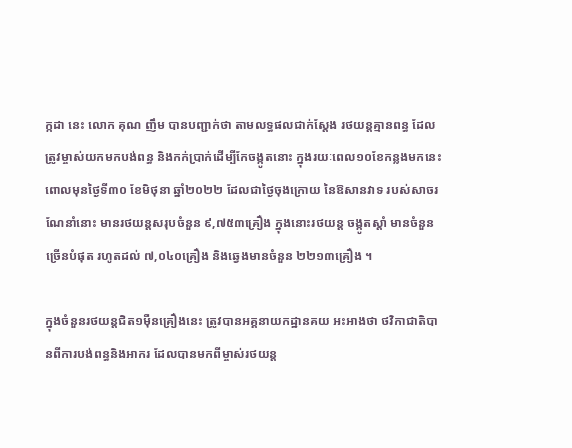ក្កដា នេះ លោក គុណ ញឹម បានបញ្ជាក់ថា តាមលទ្ធផលជាក់ស្តែង រថយន្តគ្មានពន្ធ ដែលត្រូវម្ចាស់យកមកបង់ពន្ធ និងកក់ប្រាក់ដើម្បីកែចង្កូតនោះ ក្នុងរយៈពេល១០ខែកន្លងមកនេះ ពោលមុនថ្ងៃទី៣០ ខែមិថុនា ឆ្នាំ២០២២ ដែលជាថ្ងៃចុងក្រោយ នៃឱសានវាទ របស់សាចរណែនាំនោះ មានរថយន្តសរុបចំនួន ៩,៧៥៣គ្រឿង ក្នុងនោះរថយន្ត ចង្កូតស្តាំ មានចំនួនច្រើនបំផុត រហូតដល់ ៧,០៤០គ្រឿង និងឆ្វេងមានចំនួន ២២១៣គ្រឿង ។

ក្នុងចំនួនរថយន្តជិត១ម៉ឺនគ្រឿងនេះ ត្រូវបានអគ្គនាយកដ្ឋានគយ អះអាងថា ថវិកាជាតិបានពីការបង់ពន្ធនិងអាករ ដែលបានមកពីម្ចាស់រថយន្ត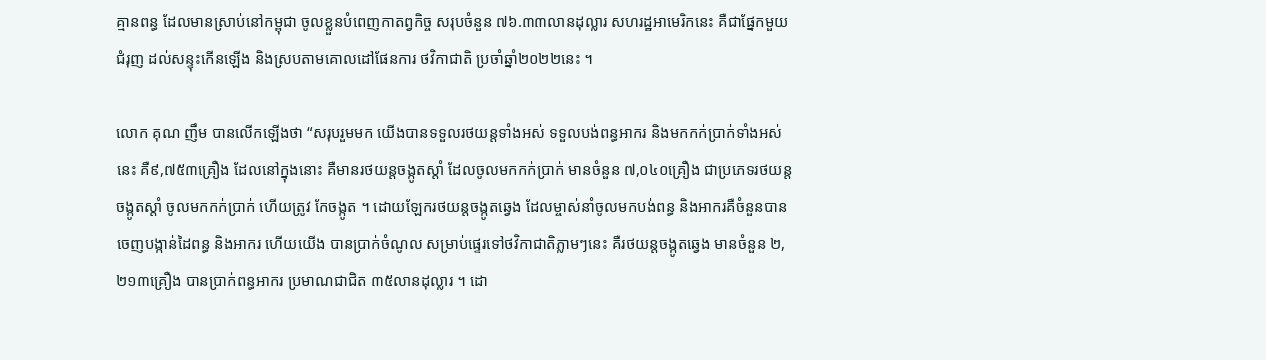គ្មានពន្ធ ដែលមានស្រាប់នៅកម្ពុជា ចូលខ្លួនបំពេញកាតព្វកិច្ច សរុបចំនួន ៧៦.៣៣លានដុល្លារ សហរដ្ឋអាមេរិកនេះ គឺជាផ្នែកមួយជំរុញ ដល់សន្ទុះកើនឡើង និងស្របតាមគោលដៅផែនការ ថវិកាជាតិ ប្រចាំឆ្នាំ២០២២នេះ ។

លោក គុណ ញឹម បានលើកឡើងថា “សរុបរួមមក យើងបានទទួលរថយន្តទាំងអស់ ទទួលបង់ពន្ធអាករ និងមកកក់ប្រាក់ទាំងអស់នេះ គឺ៩,៧៥៣គ្រឿង ដែលនៅក្នុងនោះ គឺមានរថយន្តចង្កូតស្តាំ ដែលចូលមកកក់ប្រាក់ មានចំនួន ៧,០៤០គ្រឿង ជាប្រភេទរថយន្តចង្កូតស្តាំ ចូលមកកក់ប្រាក់ ហើយត្រូវ កែចង្កូត ។ ដោយឡែករថយន្តចង្កូតឆ្វេង ដែលម្ចាស់នាំចូលមកបង់ពន្ធ និងអាករគឺចំនួនបានចេញបង្កាន់ដៃពន្ធ និងអាករ ហើយយើង បានប្រាក់ចំណូល សម្រាប់ផ្ទេរទៅថវិកាជាតិភ្លាមៗនេះ គឺរថយន្តចង្កូតឆ្វេង មានចំនួន ២,២១៣គ្រឿង បានប្រាក់ពន្ធអាករ ប្រមាណជាជិត ៣៥លានដុល្លារ ។ ដោ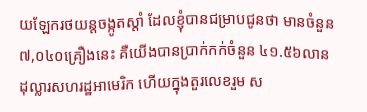យឡែករថយន្តចង្កូតស្តាំ ដែលខ្ញុំបានជម្រាបជូនថា មានចំនួន ៧,០៤០គ្រឿងនេះ គឺយើងបានប្រាក់កក់ចំនួន ៤១.៥៦លានដុល្លារសហរដ្ឋអាមេរិក ហើយក្នុងតួរលេខរួម ស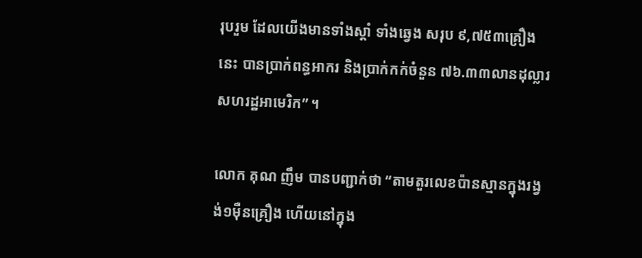រុបរួម ដែលយើងមានទាំងស្តាំ ទាំងឆ្វេង សរុប ៩,៧៥៣គ្រឿងនេះ បានប្រាក់ពន្ធអាករ និងប្រាក់កក់ចំនួន ៧៦.៣៣លានដុល្លារសហរដ្ឋអាមេរិក” ។

លោក គុណ ញឹម បានបញ្ជាក់ថា “តាមតួរលេខប៉ានស្មានក្នុងរង្វង់១ម៉ឺនគ្រឿង ហើយនៅក្នុង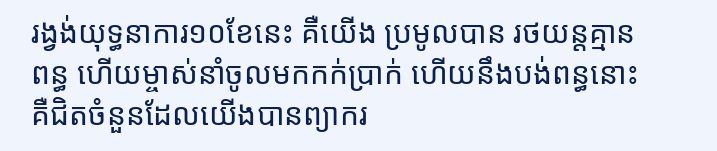រង្វង់យុទ្ធនាការ១០ខែនេះ គឺយើង ប្រមូលបាន រថយន្តគ្មានពន្ធ ហើយម្ចាស់នាំចូលមកកក់ប្រាក់ ហើយនឹងបង់ពន្ធនោះ គឺជិតចំនួនដែលយើងបានព្យាករ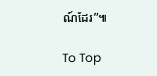ណ៍ដែរ”៕

To Top